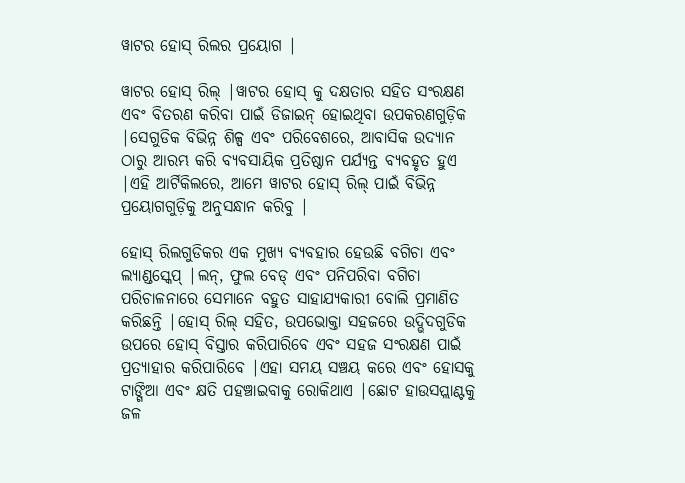ୱାଟର ହୋସ୍ ରିଲର ପ୍ରୟୋଗ |

ୱାଟର ହୋସ୍ ରିଲ୍ |ୱାଟର ହୋସ୍ କୁ ଦକ୍ଷତାର ସହିତ ସଂରକ୍ଷଣ ଏବଂ ବିତରଣ କରିବା ପାଇଁ ଡିଜାଇନ୍ ହୋଇଥିବା ଉପକରଣଗୁଡ଼ିକ |ସେଗୁଡିକ ବିଭିନ୍ନ ଶିଳ୍ପ ଏବଂ ପରିବେଶରେ, ଆବାସିକ ଉଦ୍ୟାନ ଠାରୁ ଆରମ୍ଭ କରି ବ୍ୟବସାୟିକ ପ୍ରତିଷ୍ଠାନ ପର୍ଯ୍ୟନ୍ତ ବ୍ୟବହୃତ ହୁଏ |ଏହି ଆର୍ଟିକିଲରେ, ଆମେ ୱାଟର ହୋସ୍ ରିଲ୍ ପାଇଁ ବିଭିନ୍ନ ପ୍ରୟୋଗଗୁଡ଼ିକୁ ଅନୁସନ୍ଧାନ କରିବୁ |

ହୋସ୍ ରିଲଗୁଡିକର ଏକ ମୁଖ୍ୟ ବ୍ୟବହାର ହେଉଛି ବଗିଚା ଏବଂ ଲ୍ୟାଣ୍ଡସ୍କେପ୍ |ଲନ୍, ଫୁଲ ବେଡ୍ ଏବଂ ପନିପରିବା ବଗିଚା ପରିଚାଳନାରେ ସେମାନେ ବହୁତ ସାହାଯ୍ୟକାରୀ ବୋଲି ପ୍ରମାଣିତ କରିଛନ୍ତି |ହୋସ୍ ରିଲ୍ ସହିତ, ଉପଭୋକ୍ତା ସହଜରେ ଉଦ୍ଭିଦଗୁଡିକ ଉପରେ ହୋସ୍ ବିସ୍ତାର କରିପାରିବେ ଏବଂ ସହଜ ସଂରକ୍ଷଣ ପାଇଁ ପ୍ରତ୍ୟାହାର କରିପାରିବେ |ଏହା ସମୟ ସଞ୍ଚୟ କରେ ଏବଂ ହୋସକୁ ଟାଙ୍ଗିଆ ଏବଂ କ୍ଷତି ପହଞ୍ଚାଇବାକୁ ରୋକିଥାଏ |ଛୋଟ ହାଉସପ୍ଲାଣ୍ଟକୁ ଜଳ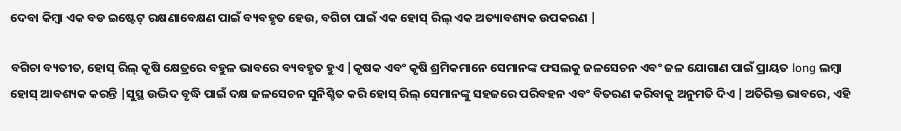ଦେବା କିମ୍ବା ଏକ ବଡ ଇଷ୍ଟେଟ୍ ରକ୍ଷଣାବେକ୍ଷଣ ପାଇଁ ବ୍ୟବହୃତ ହେଉ, ବଗିଚା ପାଇଁ ଏକ ହୋସ୍ ରିଲ୍ ଏକ ଅତ୍ୟାବଶ୍ୟକ ଉପକରଣ |

ବଗିଚା ବ୍ୟତୀତ, ହୋସ୍ ରିଲ୍ କୃଷି କ୍ଷେତ୍ରରେ ବହୁଳ ଭାବରେ ବ୍ୟବହୃତ ହୁଏ |କୃଷକ ଏବଂ କୃଷି ଶ୍ରମିକମାନେ ସେମାନଙ୍କ ଫସଲକୁ ଜଳସେଚନ ଏବଂ ଜଳ ଯୋଗାଣ ପାଇଁ ପ୍ରାୟତ long ଲମ୍ବା ହୋସ୍ ଆବଶ୍ୟକ କରନ୍ତି |ସୁସ୍ଥ ଉଦ୍ଭିଦ ବୃଦ୍ଧି ପାଇଁ ଦକ୍ଷ ଜଳସେଚନ ସୁନିଶ୍ଚିତ କରି ହୋସ୍ ରିଲ୍ ସେମାନଙ୍କୁ ସହଜରେ ପରିବହନ ଏବଂ ବିତରଣ କରିବାକୁ ଅନୁମତି ଦିଏ |ଅତିରିକ୍ତ ଭାବରେ, ଏହି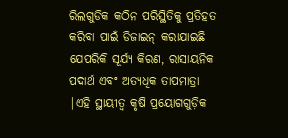ରିଲଗୁଡିକ କଠିନ ପରିସ୍ଥିତିକୁ ପ୍ରତିହତ କରିବା ପାଇଁ ଡିଜାଇନ୍ କରାଯାଇଛି ଯେପରିକି ସୂର୍ଯ୍ୟ କିରଣ, ରାସାୟନିକ ପଦାର୍ଥ ଏବଂ ଅତ୍ୟଧିକ ତାପମାତ୍ରା |ଏହି ସ୍ଥାୟୀତ୍ୱ କୃଷି ପ୍ରୟୋଗଗୁଡ଼ିକ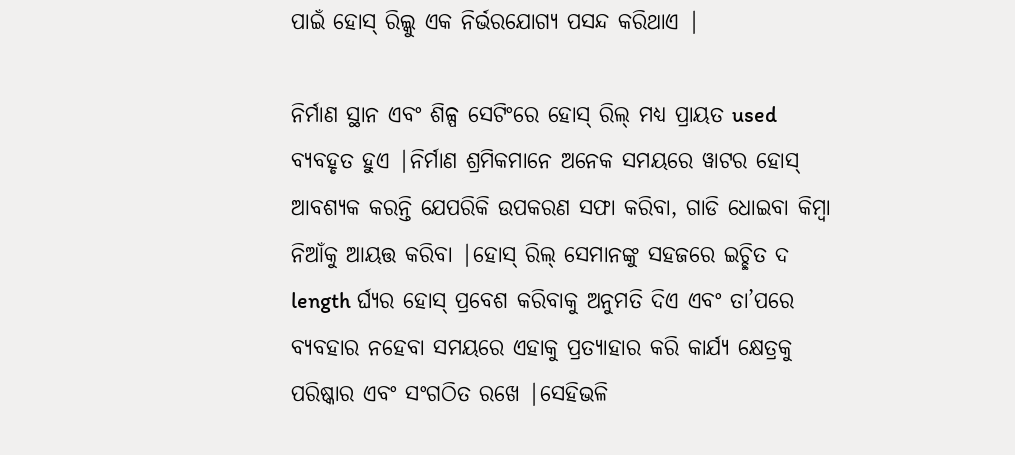ପାଇଁ ହୋସ୍ ରିଲ୍କୁ ଏକ ନିର୍ଭରଯୋଗ୍ୟ ପସନ୍ଦ କରିଥାଏ |

ନିର୍ମାଣ ସ୍ଥାନ ଏବଂ ଶିଳ୍ପ ସେଟିଂରେ ହୋସ୍ ରିଲ୍ ମଧ୍ୟ ପ୍ରାୟତ used ବ୍ୟବହୃତ ହୁଏ |ନିର୍ମାଣ ଶ୍ରମିକମାନେ ଅନେକ ସମୟରେ ୱାଟର ହୋସ୍ ଆବଶ୍ୟକ କରନ୍ତି ଯେପରିକି ଉପକରଣ ସଫା କରିବା, ଗାଡି ଧୋଇବା କିମ୍ବା ନିଆଁକୁ ଆୟତ୍ତ କରିବା |ହୋସ୍ ରିଲ୍ ସେମାନଙ୍କୁ ସହଜରେ ଇଚ୍ଛିତ ଦ length ର୍ଘ୍ୟର ହୋସ୍ ପ୍ରବେଶ କରିବାକୁ ଅନୁମତି ଦିଏ ଏବଂ ତା’ପରେ ବ୍ୟବହାର ନହେବା ସମୟରେ ଏହାକୁ ପ୍ରତ୍ୟାହାର କରି କାର୍ଯ୍ୟ କ୍ଷେତ୍ରକୁ ପରିଷ୍କାର ଏବଂ ସଂଗଠିତ ରଖେ |ସେହିଭଳି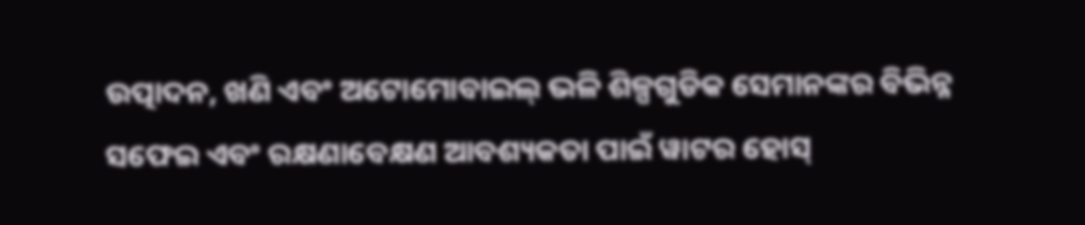ଉତ୍ପାଦନ, ଖଣି ଏବଂ ଅଟୋମୋବାଇଲ୍ ଭଳି ଶିଳ୍ପଗୁଡିକ ସେମାନଙ୍କର ବିଭିନ୍ନ ସଫେଇ ଏବଂ ରକ୍ଷଣାବେକ୍ଷଣ ଆବଶ୍ୟକତା ପାଇଁ ୱାଟର ହୋସ୍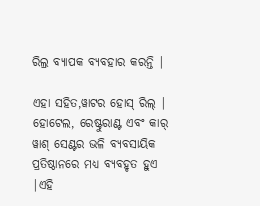ରିଲ୍ର ବ୍ୟାପକ ବ୍ୟବହାର କରନ୍ତି |

ଏହା ସହିତ,ୱାଟର ହୋସ୍ ରିଲ୍ | ହୋଟେଲ, ରେଷ୍ଟୁରାଣ୍ଟ ଏବଂ କାର୍ ୱାଶ୍ ସେଣ୍ଟର ଭଳି ବ୍ୟବସାୟିକ ପ୍ରତିଷ୍ଠାନରେ ମଧ୍ୟ ବ୍ୟବହୃତ ହୁଏ |ଏହି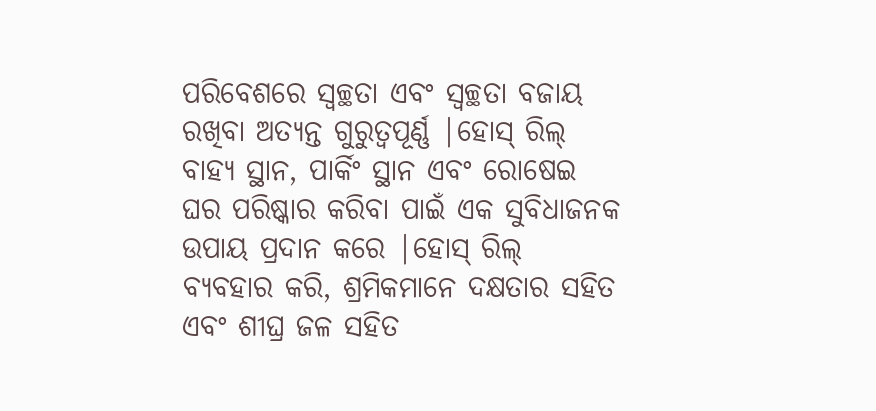ପରିବେଶରେ ସ୍ୱଚ୍ଛତା ଏବଂ ସ୍ୱଚ୍ଛତା ବଜାୟ ରଖିବା ଅତ୍ୟନ୍ତ ଗୁରୁତ୍ୱପୂର୍ଣ୍ଣ |ହୋସ୍ ରିଲ୍ ବାହ୍ୟ ସ୍ଥାନ, ପାର୍କିଂ ସ୍ଥାନ ଏବଂ ରୋଷେଇ ଘର ପରିଷ୍କାର କରିବା ପାଇଁ ଏକ ସୁବିଧାଜନକ ଉପାୟ ପ୍ରଦାନ କରେ |ହୋସ୍ ରିଲ୍ ବ୍ୟବହାର କରି, ଶ୍ରମିକମାନେ ଦକ୍ଷତାର ସହିତ ଏବଂ ଶୀଘ୍ର ଜଳ ସହିତ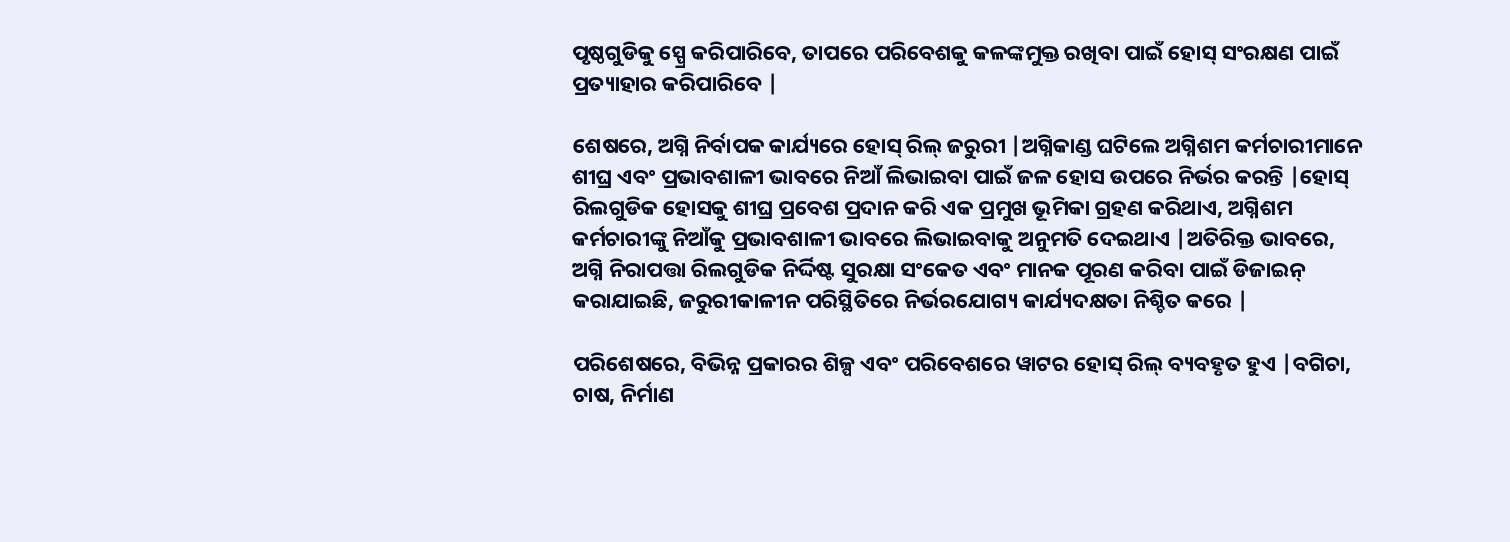ପୃଷ୍ଠଗୁଡିକୁ ସ୍ପ୍ରେ କରିପାରିବେ, ତାପରେ ପରିବେଶକୁ କଳଙ୍କମୁକ୍ତ ରଖିବା ପାଇଁ ହୋସ୍ ସଂରକ୍ଷଣ ପାଇଁ ପ୍ରତ୍ୟାହାର କରିପାରିବେ |

ଶେଷରେ, ଅଗ୍ନି ନିର୍ବାପକ କାର୍ଯ୍ୟରେ ହୋସ୍ ରିଲ୍ ଜରୁରୀ |ଅଗ୍ନିକାଣ୍ଡ ଘଟିଲେ ଅଗ୍ନିଶମ କର୍ମଚାରୀମାନେ ଶୀଘ୍ର ଏବଂ ପ୍ରଭାବଶାଳୀ ଭାବରେ ନିଆଁ ଲିଭାଇବା ପାଇଁ ଜଳ ହୋସ ଉପରେ ନିର୍ଭର କରନ୍ତି |ହୋସ୍ ରିଲଗୁଡିକ ହୋସକୁ ଶୀଘ୍ର ପ୍ରବେଶ ପ୍ରଦାନ କରି ଏକ ପ୍ରମୁଖ ଭୂମିକା ଗ୍ରହଣ କରିଥାଏ, ଅଗ୍ନିଶମ କର୍ମଚାରୀଙ୍କୁ ନିଆଁକୁ ପ୍ରଭାବଶାଳୀ ଭାବରେ ଲିଭାଇବାକୁ ଅନୁମତି ଦେଇଥାଏ |ଅତିରିକ୍ତ ଭାବରେ, ଅଗ୍ନି ନିରାପତ୍ତା ରିଲଗୁଡିକ ନିର୍ଦ୍ଦିଷ୍ଟ ସୁରକ୍ଷା ସଂକେତ ଏବଂ ମାନକ ପୂରଣ କରିବା ପାଇଁ ଡିଜାଇନ୍ କରାଯାଇଛି, ଜରୁରୀକାଳୀନ ପରିସ୍ଥିତିରେ ନିର୍ଭରଯୋଗ୍ୟ କାର୍ଯ୍ୟଦକ୍ଷତା ନିଶ୍ଚିତ କରେ |

ପରିଶେଷରେ, ବିଭିନ୍ନ ପ୍ରକାରର ଶିଳ୍ପ ଏବଂ ପରିବେଶରେ ୱାଟର ହୋସ୍ ରିଲ୍ ବ୍ୟବହୃତ ହୁଏ |ବଗିଚା, ଚାଷ, ନିର୍ମାଣ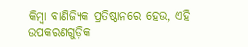କିମ୍ବା ବାଣିଜ୍ୟିକ ପ୍ରତିଷ୍ଠାନରେ ହେଉ, ଏହି ଉପକରଣଗୁଡ଼ିକ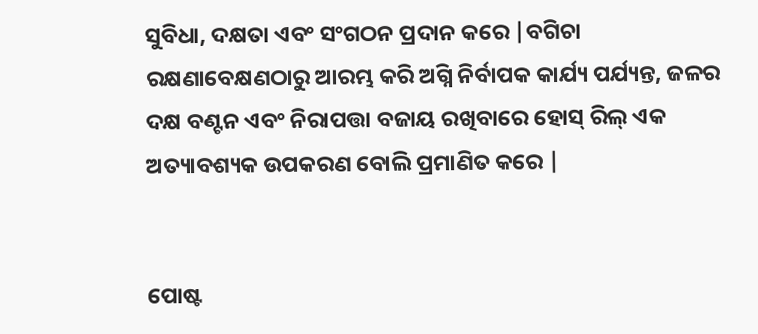ସୁବିଧା, ଦକ୍ଷତା ଏବଂ ସଂଗଠନ ପ୍ରଦାନ କରେ |ବଗିଚା ରକ୍ଷଣାବେକ୍ଷଣଠାରୁ ଆରମ୍ଭ କରି ଅଗ୍ନି ନିର୍ବାପକ କାର୍ଯ୍ୟ ପର୍ଯ୍ୟନ୍ତ, ଜଳର ଦକ୍ଷ ବଣ୍ଟନ ଏବଂ ନିରାପତ୍ତା ବଜାୟ ରଖିବାରେ ହୋସ୍ ରିଲ୍ ଏକ ଅତ୍ୟାବଶ୍ୟକ ଉପକରଣ ବୋଲି ପ୍ରମାଣିତ କରେ |


ପୋଷ୍ଟ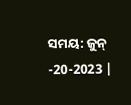ସମୟ: ଜୁନ୍ -20-2023 |